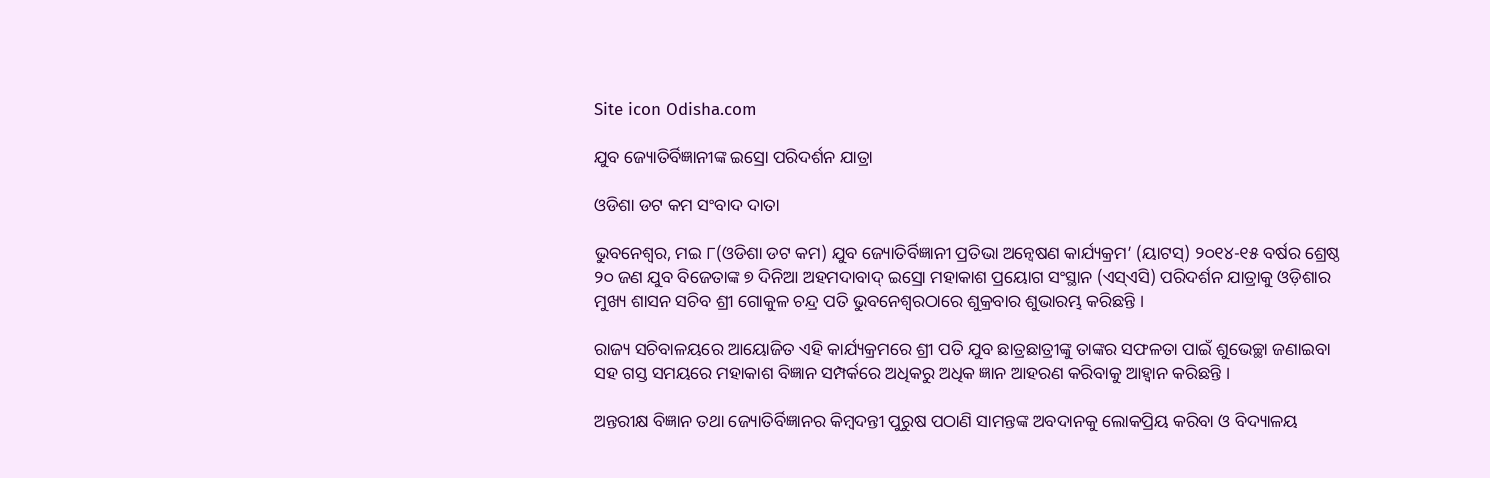Site icon Odisha.com

ଯୁବ ଜ୍ୟୋତିର୍ବିଜ୍ଞାନୀଙ୍କ ଇସ୍ରୋ ପରିଦର୍ଶନ ଯାତ୍ରା

ଓଡିଶା ଡଟ କମ ସଂବାଦ ଦାତା

ଭୁବନେଶ୍ୱର, ମଇ ୮(ଓଡିଶା ଡଟ କମ) ଯୁବ ଜ୍ୟୋତିର୍ବିଜ୍ଞାନୀ ପ୍ରତିଭା ଅନ୍ୱେଷଣ କାର୍ଯ୍ୟକ୍ରମ’ (ୟାଟସ୍) ୨୦୧୪-୧୫ ବର୍ଷର ଶ୍ରେଷ୍ଠ ୨୦ ଜଣ ଯୁବ ବିଜେତାଙ୍କ ୭ ଦିନିଆ ଅହମଦାବାଦ୍ ଇସ୍ରୋ ମହାକାଶ ପ୍ରୟୋଗ ସଂସ୍ଥାନ (ଏସ୍ଏସି) ପରିଦର୍ଶନ ଯାତ୍ରାକୁ ଓଡ଼ିଶାର ମୁଖ୍ୟ ଶାସନ ସଚିବ ଶ୍ରୀ ଗୋକୁଳ ଚନ୍ଦ୍ର ପତି ଭୁବନେଶ୍ୱରଠାରେ ଶୁକ୍ରବାର ଶୁଭାରମ୍ଭ କରିଛନ୍ତି ।

ରାଜ୍ୟ ସଚିବାଳୟରେ ଆୟୋଜିତ ଏହି କାର୍ଯ୍ୟକ୍ରମରେ ଶ୍ରୀ ପତି ଯୁବ ଛାତ୍ରଛାତ୍ରୀଙ୍କୁ ତାଙ୍କର ସଫଳତା ପାଇଁ ଶୁଭେଚ୍ଛା ଜଣାଇବା ସହ ଗସ୍ତ ସମୟରେ ମହାକାଶ ବିଜ୍ଞାନ ସମ୍ପର୍କରେ ଅଧିକରୁ ଅଧିକ ଜ୍ଞାନ ଆହରଣ କରିବାକୁ ଆହ୍ୱାନ କରିଛନ୍ତି ।

ଅନ୍ତରୀକ୍ଷ ବିଜ୍ଞାନ ତଥା ଜ୍ୟୋତିର୍ବିଜ୍ଞାନର କିମ୍ବଦନ୍ତୀ ପୁରୁଷ ପଠାଣି ସାମନ୍ତଙ୍କ ଅବଦାନକୁ ଲୋକପ୍ରିୟ କରିବା ଓ ବିଦ୍ୟାଳୟ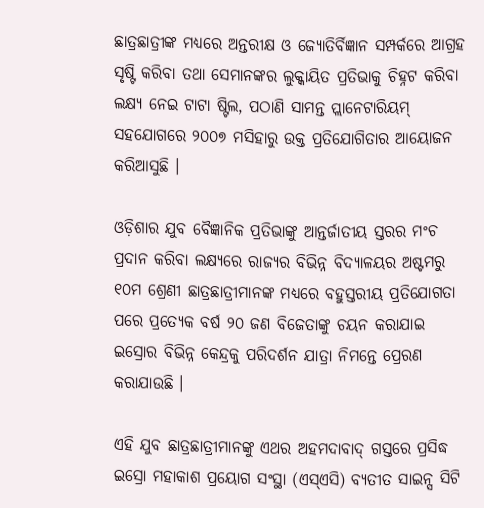ଛାତ୍ରଛାତ୍ରୀଙ୍କ ମଧ୍ୟରେ ଅନ୍ତରୀକ୍ଷ ଓ ଜ୍ୟୋତିର୍ବିଜ୍ଞାନ ସମ୍ପର୍କରେ ଆଗ୍ରହ ସୃଷ୍ଟି କରିବା ତଥା ସେମାନଙ୍କର ଲୁକ୍କାୟିତ ପ୍ରତିଭାକୁ ଚିହ୍ନଟ କରିବା ଲକ୍ଷ୍ୟ ନେଇ ଟାଟା ଷ୍ଟିଲ, ପଠାଣି ସାମନ୍ତ ପ୍ଲାନେଟାରିୟମ୍ ସହଯୋଗରେ ୨୦୦୭ ମସିହାରୁ ଉକ୍ତ ପ୍ରତିଯୋଗିତାର ଆୟୋଜନ କରିଆସୁଛି ।

ଓଡ଼ିଶାର ଯୁବ ବୈଜ୍ଞାନିକ ପ୍ରତିଭାଙ୍କୁ ଆନ୍ତର୍ଜାତୀୟ ସ୍ତରର ମଂଚ ପ୍ରଦାନ କରିବା ଲକ୍ଷ୍ୟରେ ରାଜ୍ୟର ବିଭିନ୍ନ ବିଦ୍ୟାଳୟର ଅଷ୍ଟମରୁ ୧୦ମ ଶ୍ରେଣୀ ଛାତ୍ରଛାତ୍ରୀମାନଙ୍କ ମଧ୍ୟରେ ବହୁସ୍ତରୀୟ ପ୍ରତିଯୋଗତା ପରେ ପ୍ରତ୍ୟେକ ବର୍ଷ ୨୦ ଜଣ ବିଜେତାଙ୍କୁ ଚୟନ କରାଯାଇ ଇସ୍ରୋର ବିଭିନ୍ନ କେନ୍ଦ୍ରକୁ ପରିଦର୍ଶନ ଯାତ୍ରା ନିମନ୍ତେ ପ୍ରେରଣ କରାଯାଉଛି ।

ଏହି ଯୁବ ଛାତ୍ରଛାତ୍ରୀମାନଙ୍କୁ ଏଥର ଅହମଦାବାଦ୍ ଗସ୍ତରେ ପ୍ରସିଦ୍ଧ ଇସ୍ରୋ ମହାକାଶ ପ୍ରୟୋଗ ସଂସ୍ଥା (ଏସ୍ଏସି) ବ୍ୟତୀତ ସାଇନ୍ସ ସିଟି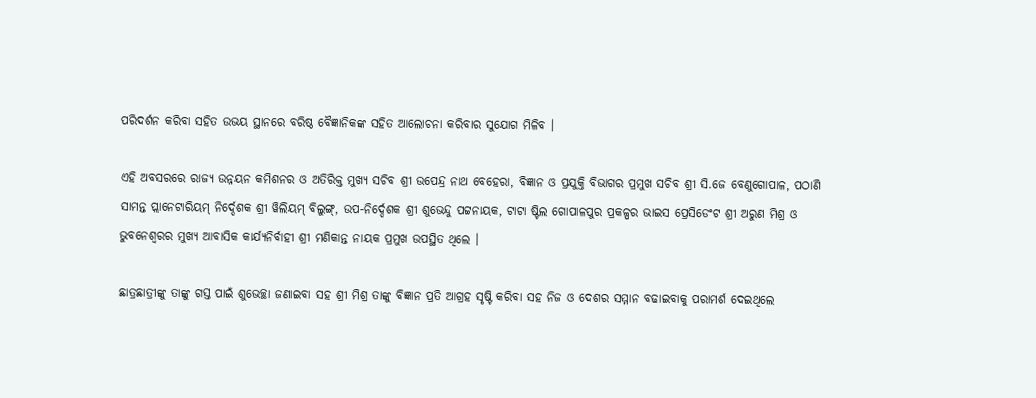ପରିଦର୍ଶନ କରିବା ସହିତ ଉଭୟ ସ୍ଥାନରେ ବରିଷ୍ଠ ବୈଜ୍ଞାନିକଙ୍କ ସହିତ ଆଲୋଚନା କରିବାର ସୁଯୋଗ ମିଳିବ ।

ଏହି ଅବସରରେ ରାଜ୍ୟ ଉନ୍ନୟନ କମିଶନର ଓ ଅତିରିକ୍ତ ମୁଖ୍ୟ ସଚିବ ଶ୍ରୀ ଉପେନ୍ଦ୍ର ନାଥ ବେହେରା, ବିଜ୍ଞାନ ଓ ପ୍ରଯୁକ୍ତି ବିଭାଗର ପ୍ରମୁଖ ସଚିବ ଶ୍ରୀ ସି.ଜେ ବେଣୁଗୋପାଳ, ପଠାଣି ସାମନ୍ତ ପ୍ଲାନେଟାରିୟମ୍ ନିର୍ଦ୍ଦେଶକ ଶ୍ରୀ ୱିଲିୟମ୍ ବିଲୁଙ୍ଗ୍, ଉପ-ନିର୍ଦ୍ଦେଶକ ଶ୍ରୀ ଶୁଭେନ୍ଦୁ ପଟ୍ଟନାୟକ, ଟାଟା ଷ୍ଟିଲ ଗୋପାଳପୁର ପ୍ରକଳ୍ପର ଭାଇସ ପ୍ରେସିଡେଂଟ ଶ୍ରୀ ଅରୁଣ ମିଶ୍ର ଓ ଭୁବନେଶ୍ୱରର ମୁଖ୍ୟ ଆବାସିକ କାର୍ଯ୍ୟନିର୍ବାହୀ ଶ୍ରୀ ମଣିକାନ୍ତ ନାୟକ ପ୍ରମୁଖ ଉପସ୍ଥିତ ଥିଲେ ।

ଛାତ୍ରଛାତ୍ରୀଙ୍କୁ ତାଙ୍କୁ ଗସ୍ତ ପାଇଁ ଶୁଭେଚ୍ଛା ଜଣାଇବା ସହ ଶ୍ରୀ ମିଶ୍ର ତାଙ୍କୁ ବିଜ୍ଞାନ ପ୍ରତି ଆଗ୍ରହ ସୃଷ୍ଟି କରିବା ସହ ନିଜ ଓ ଦେଶର ସମ୍ମାନ ବଢାଇବାକୁ ପରାମର୍ଶ ଦେଇଥିଲେ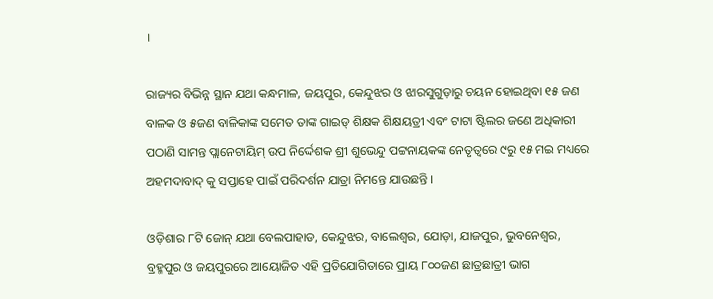।

ରାଜ୍ୟର ବିଭିନ୍ନ ସ୍ଥାନ ଯଥା କନ୍ଧମାଳ, ଜୟପୁର, କେନ୍ଦୁଝର ଓ ଝାରସୁଗୁଡ଼ାରୁ ଚୟନ ହୋଇଥିବା ୧୫ ଜଣ ବାଳକ ଓ ୫ଜଣ ବାଳିକାଙ୍କ ସମେତ ତାଙ୍କ ଗାଇଡ୍ ଶିକ୍ଷକ ଶିକ୍ଷୟତ୍ରୀ ଏବଂ ଟାଟା ଷ୍ଟିଲର ଜଣେ ଅଧିକାରୀ ପଠାଣି ସାମନ୍ତ ପ୍ଲାନେଟାୟିମ୍ ଉପ ନିର୍ଦ୍ଦେଶକ ଶ୍ରୀ ଶୁଭେନ୍ଦୁ ପଟ୍ଟନାୟକଙ୍କ ନେତୃତ୍ୱରେ ୯ରୁ ୧୫ ମଇ ମଧ୍ୟରେ ଅହମଦାବାଦ୍ କୁ ସପ୍ତାହେ ପାଇଁ ପରିଦର୍ଶନ ଯାତ୍ରା ନିମନ୍ତେ ଯାଉଛନ୍ତି ।

ଓଡ଼ିଶାର ୮ଟି ଜୋନ୍ ଯଥା ବେଲପାହାଡ, କେନ୍ଦୁଝର, ବାଲେଶ୍ୱର, ଯୋଡ଼ା, ଯାଜପୁର, ଭୁବନେଶ୍ୱର, ବ୍ରହ୍ମପୁର ଓ ଜୟପୁରରେ ଆୟୋଜିତ ଏହି ପ୍ରତିଯୋଗିତାରେ ପ୍ରାୟ ୮୦୦ଜଣ ଛାତ୍ରଛାତ୍ରୀ ଭାଗ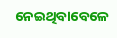ନେଇଥିବାବେଳେ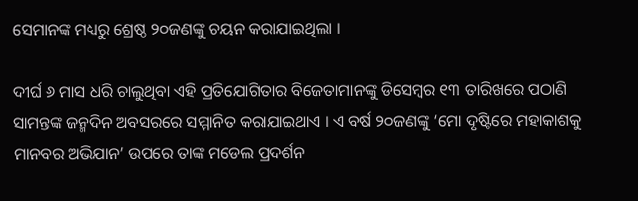ସେମାନଙ୍କ ମଧ୍ୟରୁ ଶ୍ରେଷ୍ଠ ୨୦ଜଣଙ୍କୁ ଚୟନ କରାଯାଇଥିଲା ।

ଦୀର୍ଘ ୬ ମାସ ଧରି ଚାଲୁଥିବା ଏହି ପ୍ରତିଯୋଗିତାର ବିଜେତାମାନଙ୍କୁ ଡିସେମ୍ବର ୧୩ ତାରିଖରେ ପଠାଣି ସାମନ୍ତଙ୍କ ଜନ୍ମଦିନ ଅବସରରେ ସମ୍ମାନିତ କରାଯାଇଥାଏ । ଏ ବର୍ଷ ୨୦ଜଣଙ୍କୁ ‘ମୋ ଦୃଷ୍ଟିରେ ମହାକାଶକୁ ମାନବର ଅଭିଯାନ’ ଉପରେ ତାଙ୍କ ମଡେଲ ପ୍ରଦର୍ଶନ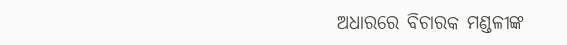ଅଧାରରେ ବିଚାରକ ମଣ୍ଡଳୀଙ୍କ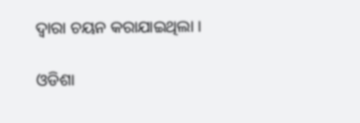ଦ୍ୱାରା ଚୟନ କରାଯାଇଥିଲା ।

ଓଡିଶା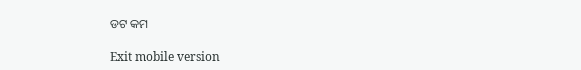ଡଟ କମ

Exit mobile version